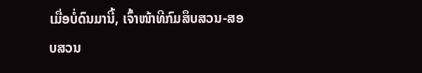ເມື່ອບໍ່ດົນມານີ້, ເຈົ້າໜ້າທີກົມສຶບສວນ-ສອບສວນ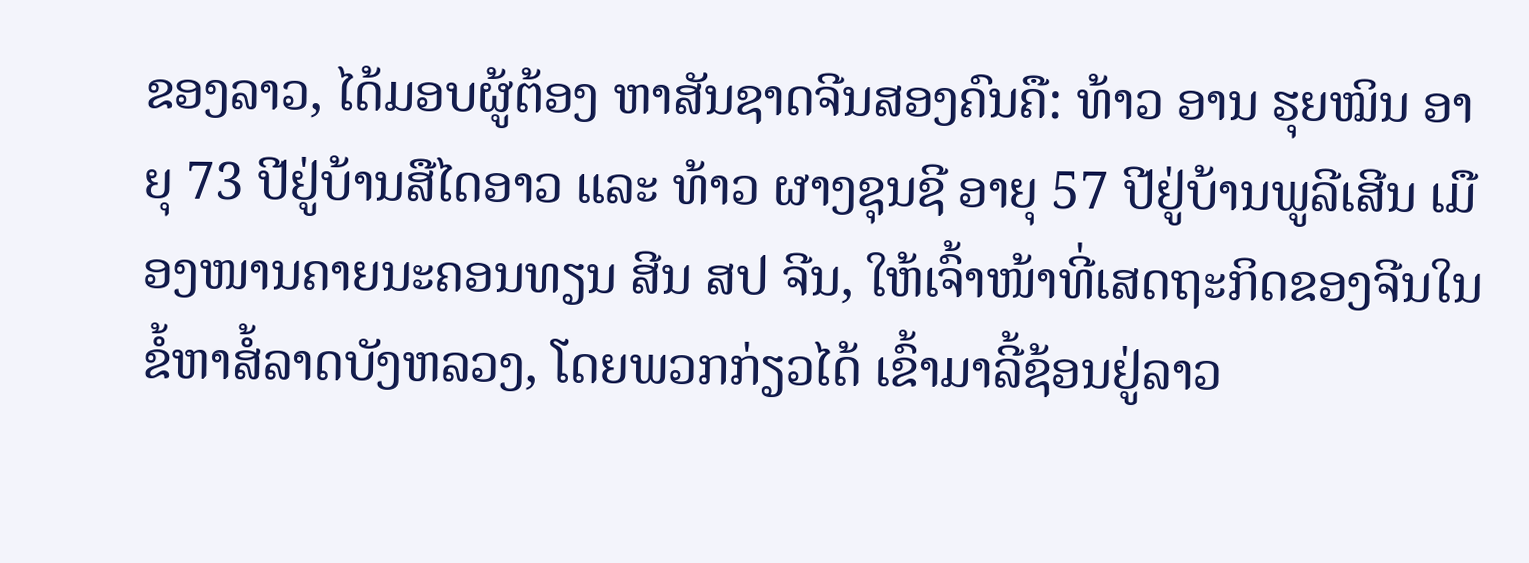ຂອງລາວ, ໄດ້ມອບຜູ້ຕ້ອງ ຫາສັນຊາດຈີນສອງຄົນຄື: ທ້າວ ອານ ຮຸຍໝິນ ອາຍຸ 73 ປີຢູ່ບ້ານສືໄດອາວ ແລະ ທ້າວ ຜາງຊຸນຊີ ອາຍຸ 57 ປີຢູ່ບ້ານພູລີເສີນ ເມືອງໜານຄາຍນະຄອນທຽນ ສີນ ສປ ຈີນ, ໃຫ້ເຈົ້າໜ້າທີ່ເສດຖະກິດຂອງຈີນໃນຂໍ້ຫາສໍ້ລາດບັງຫລວງ, ໂດຍພວກກ່ຽວໄດ້ ເຂົ້າມາລີ້ຊ້ອນຢູ່ລາວ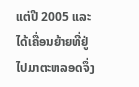ແຕ່ປີ 2005 ແລະ ໄດ້ເຄື່ອນຍ້າຍທີ່ຢູ່ໄປມາຕະຫລອດຈຶ່ງ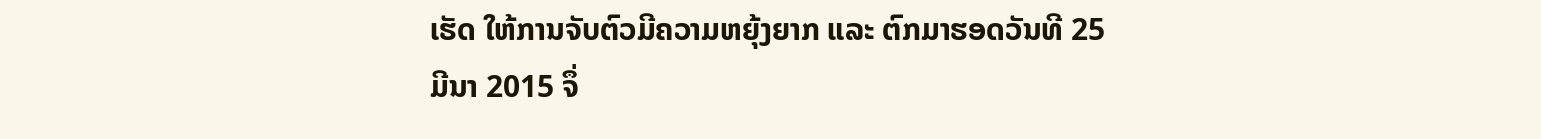ເຮັດ ໃຫ້ການຈັບຕົວມີຄວາມຫຍຸ້ງຍາກ ແລະ ຕົກມາຮອດວັນທີ 25 ມີນາ 2015 ຈຶ່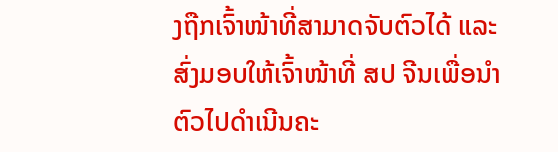ງຖືກເຈົ້າໜ້າທີ່ສາມາດຈັບຕົວໄດ້ ແລະ ສົ່ງມອບໃຫ້ເຈົ້າໜ້າທີ່ ສປ ຈີນເພື່ອນຳຕົວໄປດຳເນີນຄະ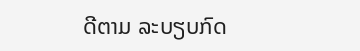ດີຕາມ ລະບຽບກົດ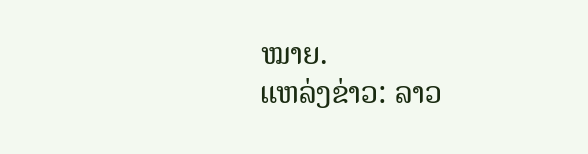ໝາຍ.
ແຫລ່ງຂ່າວ: ລາວ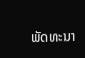ພັດທະນາ